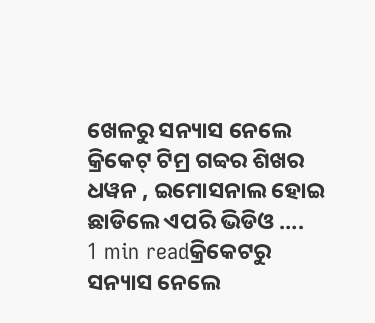ଖେଳରୁ ସନ୍ୟାସ ନେଲେ କ୍ରିକେଟ୍ ଟିମ୍ର ଗବ୍ୱର ଶିଖର ଧୱନ , ଇମୋସନାଲ ହୋଇ ଛାଡିଲେ ଏପରି ଭିଡିଓ ….
1 min readକ୍ରିକେଟରୁ ସନ୍ୟାସ ନେଲେ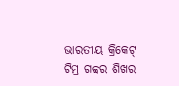ଭାରତୀୟ କ୍ରିକେଟ୍ ଟିମ୍ର ଗବ୍ୱର ଶିଖର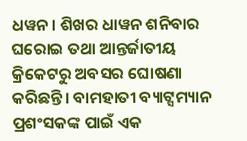ଧୱନ । ଶିଖର ଧାୱନ ଶନିବାର ଘରୋଇ ତଥା ଆନ୍ତର୍ଜାତୀୟ କ୍ରିକେଟରୁ ଅବସର ଘୋଷଣା କରିଛନ୍ତି। ବାମହାତୀ ବ୍ୟାଟ୍ସମ୍ୟାନ ପ୍ରଶଂସକଙ୍କ ପାଇଁ ଏକ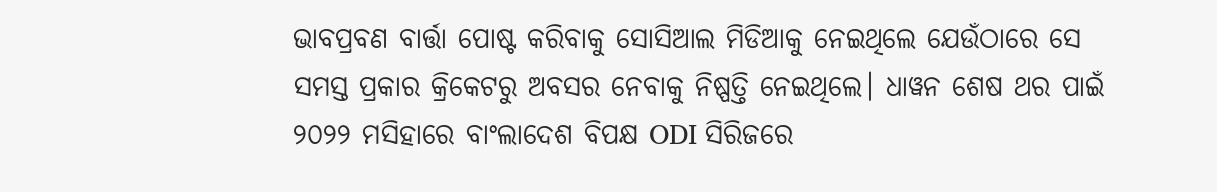ଭାବପ୍ରବଣ ବାର୍ତ୍ତା ପୋଷ୍ଟ କରିବାକୁ ସୋସିଆଲ ମିଡିଆକୁ ନେଇଥିଲେ ଯେଉଁଠାରେ ସେ ସମସ୍ତ ପ୍ରକାର କ୍ରିକେଟରୁ ଅବସର ନେବାକୁ ନିଷ୍ପତ୍ତି ନେଇଥିଲେ। ଧାୱନ ଶେଷ ଥର ପାଇଁ ୨୦୨୨ ମସିହାରେ ବାଂଲାଦେଶ ବିପକ୍ଷ ODI ସିରିଜରେ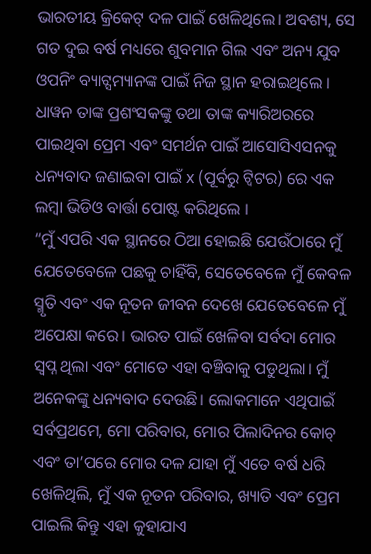ଭାରତୀୟ କ୍ରିକେଟ୍ ଦଳ ପାଇଁ ଖେଳିଥିଲେ। ଅବଶ୍ୟ, ସେ ଗତ ଦୁଇ ବର୍ଷ ମଧ୍ୟରେ ଶୁବମାନ ଗିଲ ଏବଂ ଅନ୍ୟ ଯୁବ ଓପନିଂ ବ୍ୟାଟ୍ସମ୍ୟାନଙ୍କ ପାଇଁ ନିଜ ସ୍ଥାନ ହରାଇଥିଲେ । ଧାୱନ ତାଙ୍କ ପ୍ରଶଂସକଙ୍କୁ ତଥା ତାଙ୍କ କ୍ୟାରିଅରରେ ପାଇଥିବା ପ୍ରେମ ଏବଂ ସମର୍ଥନ ପାଇଁ ଆସୋସିଏସନକୁ ଧନ୍ୟବାଦ ଜଣାଇବା ପାଇଁ x (ପୂର୍ବରୁ ଟ୍ୱିଟର) ରେ ଏକ ଲମ୍ବା ଭିଡିଓ ବାର୍ତ୍ତା ପୋଷ୍ଟ କରିଥିଲେ ।
“ମୁଁ ଏପରି ଏକ ସ୍ଥାନରେ ଠିଆ ହୋଇଛି ଯେଉଁଠାରେ ମୁଁ ଯେତେବେଳେ ପଛକୁ ଚାହିଁବି, ସେତେବେଳେ ମୁଁ କେବଳ ସ୍ମୃତି ଏବଂ ଏକ ନୂତନ ଜୀବନ ଦେଖେ ଯେତେବେଳେ ମୁଁ ଅପେକ୍ଷା କରେ। ଭାରତ ପାଇଁ ଖେଳିବା ସର୍ବଦା ମୋର ସ୍ୱପ୍ନ ଥିଲା ଏବଂ ମୋତେ ଏହା ବଞ୍ଚିବାକୁ ପଡୁଥିଲା। ମୁଁ ଅନେକଙ୍କୁ ଧନ୍ୟବାଦ ଦେଉଛି। ଲୋକମାନେ ଏଥିପାଇଁ ସର୍ବପ୍ରଥମେ, ମୋ ପରିବାର, ମୋର ପିଲାଦିନର କୋଚ୍ ଏବଂ ତା’ପରେ ମୋର ଦଳ ଯାହା ମୁଁ ଏତେ ବର୍ଷ ଧରି ଖେଳିଥିଲି, ମୁଁ ଏକ ନୂତନ ପରିବାର, ଖ୍ୟାତି ଏବଂ ପ୍ରେମ ପାଇଲି କିନ୍ତୁ ଏହା କୁହାଯାଏ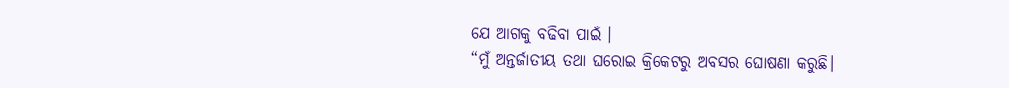ଯେ ଆଗକୁ ବଢିବା ପାଇଁ ।
“ମୁଁ ଅନ୍ତର୍ଜାତୀୟ ତଥା ଘରୋଇ କ୍ରିକେଟରୁ ଅବସର ଘୋଷଣା କରୁଛି।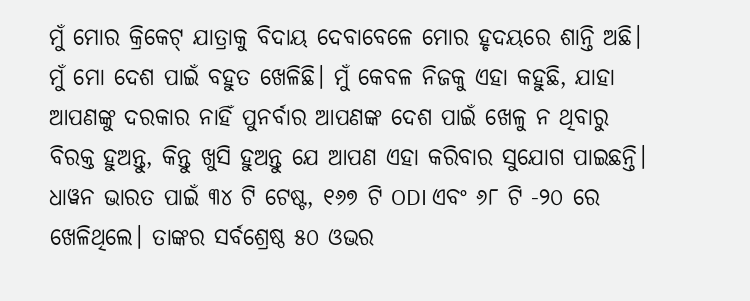ମୁଁ ମୋର କ୍ରିକେଟ୍ ଯାତ୍ରାକୁ ବିଦାୟ ଦେବାବେଳେ ମୋର ହୃଦୟରେ ଶାନ୍ତି ଅଛି। ମୁଁ ମୋ ଦେଶ ପାଇଁ ବହୁତ ଖେଳିଛି। ମୁଁ କେବଳ ନିଜକୁ ଏହା କହୁଛି, ଯାହା ଆପଣଙ୍କୁ ଦରକାର ନାହିଁ ପୁନର୍ବାର ଆପଣଙ୍କ ଦେଶ ପାଇଁ ଖେଳୁ ନ ଥିବାରୁ ବିରକ୍ତ ହୁଅନ୍ତୁ, କିନ୍ତୁ ଖୁସି ହୁଅନ୍ତୁ ଯେ ଆପଣ ଏହା କରିବାର ସୁଯୋଗ ପାଇଛନ୍ତି।
ଧାୱନ ଭାରତ ପାଇଁ ୩୪ ଟି ଟେଷ୍ଟ, ୧୬୭ ଟି ODI ଏବଂ ୬୮ ଟି -୨୦ ରେ ଖେଳିଥିଲେ। ତାଙ୍କର ସର୍ବଶ୍ରେଷ୍ଠ ୫୦ ଓଭର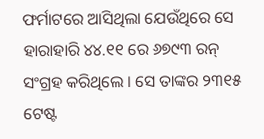ଫର୍ମାଟରେ ଆସିଥିଲା ଯେଉଁଥିରେ ସେ ହାରାହାରି ୪୪.୧୧ ରେ ୬୭୯୩ ରନ୍ ସଂଗ୍ରହ କରିଥିଲେ । ସେ ତାଙ୍କର ୨୩୧୫ ଟେଷ୍ଟ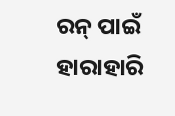ରନ୍ ପାଇଁ ହାରାହାରି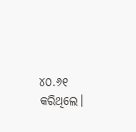୪୦.୬୧ କରିଥିଲେ।